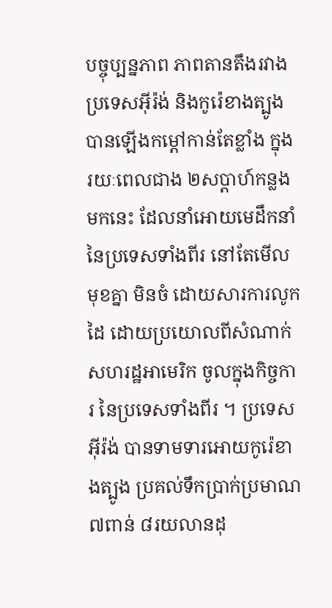បច្ចុប្បន្នភាព ភាពតានតឹងរវាងប្រទេសអ៊ីរ៉ង់ និងកូរ៉េខាងត្បូង បានឡើងកម្តៅកាន់តែខ្លាំង ក្នុងរយៈពេលជាង ២សប្តាហ៍កន្លងមកនេះ ដែលនាំអោយមេដឹកនាំ នៃប្រទេសទាំងពីរ នៅតែមើលមុខគ្នា មិនចំ ដោយសារការលូកដៃ ដោយប្រយោលពីសំណាក់ សហរដ្ឋអាមេរិក ចូលក្នុងកិច្ចការ នៃប្រទេសទាំងពីរ ។ ប្រទេសអ៊ីរ៉ង់ បានទាមទារអោយកូរ៉េខាងត្បូង ប្រគល់ទឹកប្រាក់ប្រមាណ ៧ពាន់ ៨រយលានដុ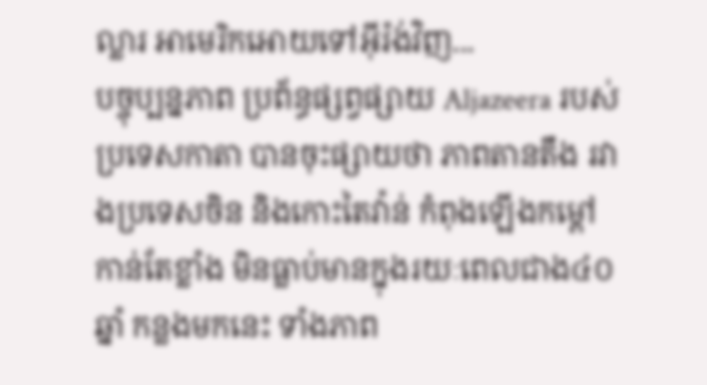ល្លារ អាមេរិកអោយទៅអ៊ីរ៉ង់វិញ...
បច្ចុប្បន្នភាព ប្រព័ន្ធផ្សព្វផ្សាយ Aljazeera របស់ប្រទេសកាតា បានចុះផ្សាយថា ភាពតានតឹង រវាងប្រទេសចិន និងកោះតៃវ៉ាន់ កំពុងឡើងកម្តៅកាន់តែខ្លាំង មិនធ្លាប់មានក្នុងរយៈពេលជាង៤០ឆ្នាំ កន្លងមកនេះ ទាំងភាព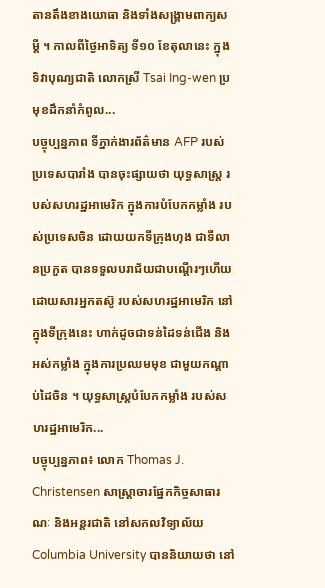តានតឹងខាងយោធា និងទាំងសង្គ្រាមពាក្យសម្តី ។ កាលពីថ្ងៃអាទិត្យ ទី១០ ខែតុលានេះ ក្នុងទិវាបុណ្យជាតិ លោកស្រី Tsai Ing-wen ប្រមុខដឹកនាំកំពូល...
បច្ចុប្បន្នភាព ទីភ្នាក់ងារព័ត៌មាន AFP របស់ប្រទេសបារាំង បានចុះផ្សាយថា យុទ្ធសាស្ត្រ របស់សហរដ្ឋអាមេរិក ក្នុងការបំបែកកម្លាំង របស់ប្រទេសចិន ដោយយកទីក្រុងហុង ជាទីលានប្រកួត បានទទួលបរាជ័យជាបណ្តើរៗហើយ ដោយសារអ្នកតស៊ូ របស់សហរដ្ឋអាមេរិក នៅក្នុងទីក្រុងនេះ ហាក់ដូចជាទន់ដៃទន់ជើង និងអស់កម្លាំង ក្នុងការប្រឈមមុខ ជាមួយកណ្តាប់ដៃចិន ។ យុទ្ធសាស្ត្របំបែកកម្លាំង របស់សហរដ្ឋអាមេរិក...
បច្ចុប្បន្នភាព៖ លោក Thomas J. Christensen សាស្ត្រាចារផ្នែកកិច្ចសាធារណៈ និងអន្តរជាតិ នៅសកលវិទ្យាល័យ Columbia University បាននិយាយថា នៅ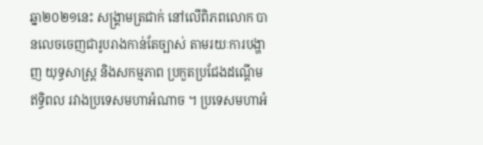ឆ្នា២០២១នេះ សង្គ្រាមត្រជាក់ នៅលើពិភពលោក បានលេចចេញជារូបរាងកាន់តែច្បាស់ តាមរយៈការបង្ហាញ យុទ្ធសាស្ត្រ និងសកម្មភាព ប្រកួតប្រជែងដណ្តើមឥទ្ធិពល រវាងប្រទេសមហាអំណាច ។ ប្រទេសមហាអំ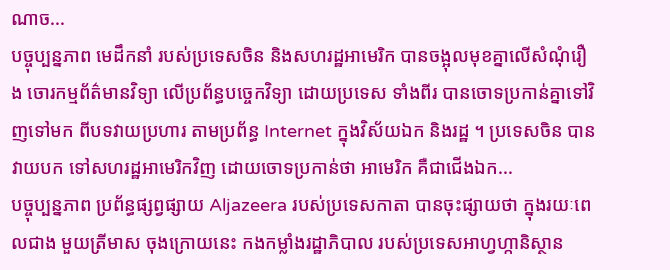ណាច...
បច្ចុប្បន្នភាព មេដឹកនាំ របស់ប្រទេសចិន និងសហរដ្ឋអាមេរិក បានចង្អុលមុខគ្នាលើសំណុំរឿង ចោរកម្មព័ត៌មានវិទ្យា លើប្រព័ន្ធបច្ចេកវិទ្យា ដោយប្រទេស ទាំងពីរ បានចោទប្រកាន់គ្នាទៅវិញទៅមក ពីបទវាយប្រហារ តាមប្រព័ន្ធ Internet ក្នុងវិស័យឯក និងរដ្ឋ ។ ប្រទេសចិន បានវាយបក ទៅសហរដ្ឋអាមេរិកវិញ ដោយចោទប្រកាន់ថា អាមេរិក គឺជាជើងឯក...
បច្ចុប្បន្នភាព ប្រព័ន្ធផ្សព្វផ្សាយ Aljazeera របស់ប្រទេសកាតា បានចុះផ្សាយថា ក្នុងរយៈពេលជាង មួយត្រីមាស ចុងក្រោយនេះ កងកម្លាំងរដ្ឋាភិបាល របស់ប្រទេសអាហ្វហ្កានិស្ថាន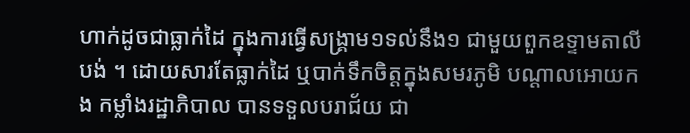ហាក់ដូចជាធ្លាក់ដៃ ក្នុងការធ្វើសង្គ្រាម១ទល់នឹង១ ជាមួយពួកឧទ្ទាមតាលីបង់ ។ ដោយសារតែធ្លាក់ដៃ ឬបាក់ទឹកចិត្តក្នុងសមរភូមិ បណ្តាលអោយកង កម្លាំងរដ្ឋាភិបាល បានទទួលបរាជ័យ ជា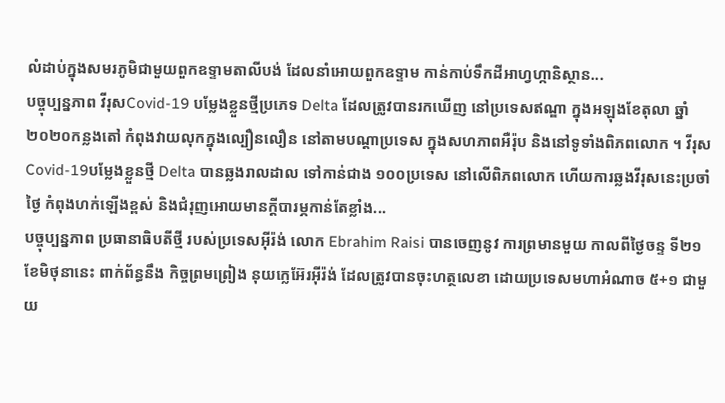លំដាប់ក្នុងសមរភូមិជាមួយពួកឧទ្ទាមតាលីបង់ ដែលនាំអោយពួកឧទ្ទាម កាន់កាប់ទឹកដីអាហ្វហ្កានិស្ថាន...
បច្ចុប្បន្នភាព វីរុសCovid-19 បម្លែងខ្លួនថ្មីប្រភេទ Delta ដែលត្រូវបានរកឃើញ នៅប្រទេសឥណ្ឌា ក្នុងអឡុងខែតុលា ឆ្នាំ២០២០កន្លងតៅ កំពុងវាយលុកក្នុងល្បឿនលឿន នៅតាមបណ្តាប្រទេស ក្នុងសហភាពអឺរ៉ុប និងនៅទូទាំងពិភពលោក ។ វីរុសCovid-19បម្លែងខ្លួនថ្មី Delta បានឆ្លងរាលដាល ទៅកាន់ជាង ១០០ប្រទេស នៅលើពិភពលោក ហើយការឆ្លងវីរុសនេះប្រចាំថ្ងៃ កំពុងហក់ឡើងខ្ពស់ និងជំរុញអោយមានក្តីបារម្ភកាន់តែខ្លាំង...
បច្ចុប្បន្នភាព ប្រធានាធិបតីថ្មី របស់ប្រទេសអ៊ីរ៉ង់ លោក Ebrahim Raisi បានចេញនូវ ការព្រមានមួយ កាលពីថ្ងៃចន្ទ ទី២១ ខែមិថុនានេះ ពាក់ព័ន្ធនឹង កិច្ចព្រមព្រៀង នុយក្លេអ៊ែរអ៊ីរ៉ង់ ដែលត្រូវបានចុះហត្ថលេខា ដោយប្រទេសមហាអំណាច ៥+១ ជាមួយ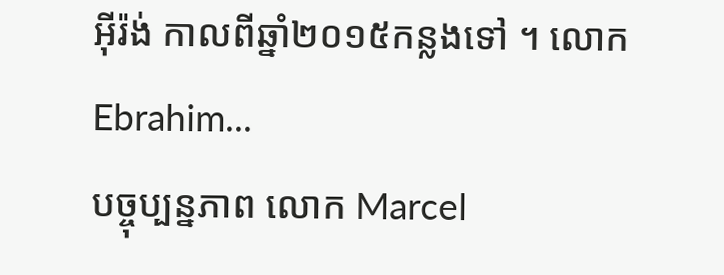អ៊ីរ៉ង់ កាលពីឆ្នាំ២០១៥កន្លងទៅ ។ លោក Ebrahim...
បច្ចុប្បន្នភាព លោក Marcel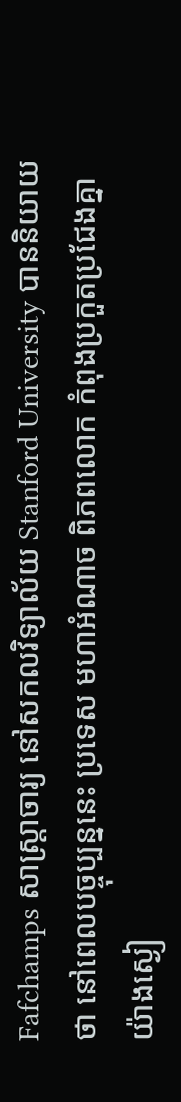Fafchamps សាស្ត្រាចារ្យ នៅសកលវិទ្យាល័យ Stanford University បាននិយាយថា នៅពេលបច្ចុប្បន្ននេះ ប្រទេស មហាអំណាច ពិភពលោក កំពុងប្រកួតប្រជែងគ្នា យ៉ាងស្ងៀ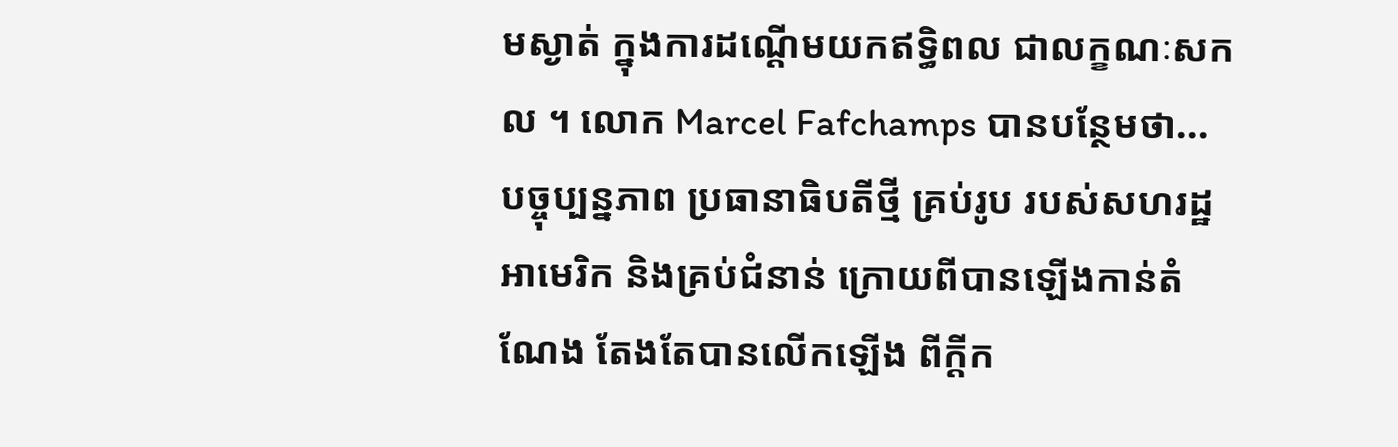មស្ងាត់ ក្នុងការដណ្តើមយកឥទ្ធិពល ជាលក្ខណៈសកល ។ លោក Marcel Fafchamps បានបន្ថែមថា...
បច្ចុប្បន្នភាព ប្រធានាធិបតីថ្មី គ្រប់រូប របស់សហរដ្ឋអាមេរិក និងគ្រប់ជំនាន់ ក្រោយពីបានឡើងកាន់តំណែង តែងតែបានលើកឡើង ពីក្តីក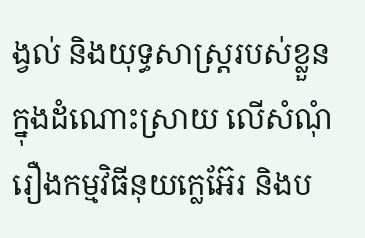ង្វល់ និងយុទ្ធសាស្ត្ររបស់ខ្លួន ក្នុងដំណោះស្រាយ លើសំណុំរឿងកម្មវិធីនុយក្លេអ៊ែរ និងប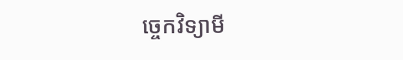ច្ចេកវិទ្យាមី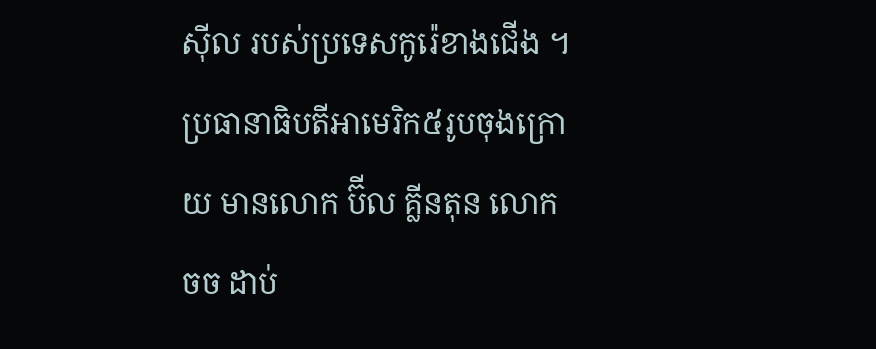ស៊ីល របស់ប្រទេសកូរ៉េខាងជើង ។ ប្រធានាធិបតីអាមេរិក៥រូបចុងក្រោយ មានលោក ប៊ីល គ្លីនតុន លោក ចច ដាប់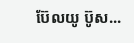ប៊ែលយូ ប៊ូស...